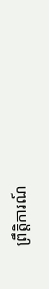ព្រឹត្តិការណ៍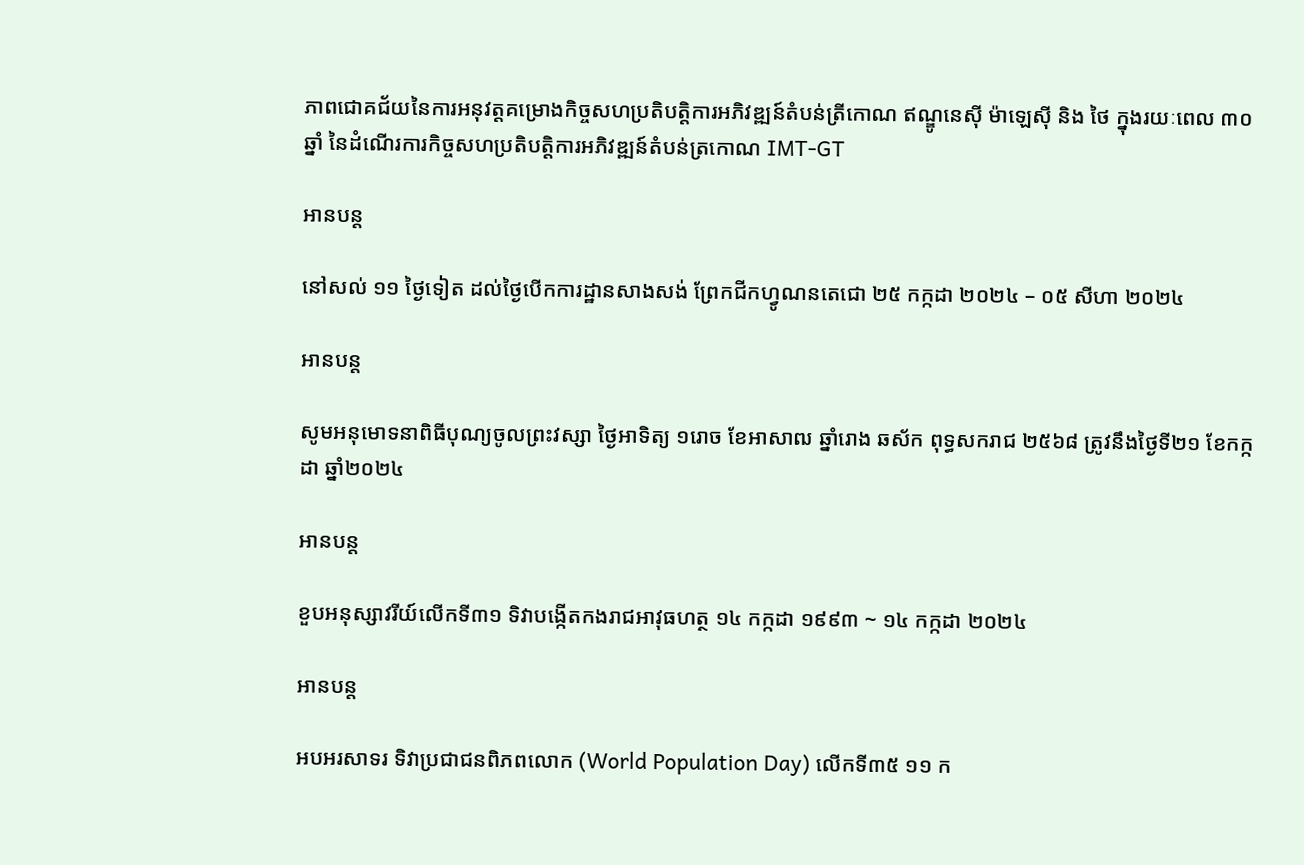ភាពជោគជ័យនៃការអនុវត្តគម្រោងកិច្ចសហប្រតិបត្តិការអភិវឌ្ឍន៍តំបន់ត្រីកោណ ឥណ្ឌូនេស៊ី ម៉ាឡេស៊ី និង ថៃ ក្នុងរយៈពេល ៣០ឆ្នាំ នៃដំណើរការកិច្ចសហប្រតិបត្តិការអភិវឌ្ឍន៍តំបន់ត្រកោណ IMT-GT

អានបន្ត

នៅសល់ ១១ ថ្ងៃទៀត ដល់ថ្ងៃបើកការដ្ឋានសាងសង់ ព្រែកជីកហ្វូណនតេជោ ២៥ កក្កដា ២០២៤ – ០៥ សីហា ២០២៤

អានបន្ត

សូមអនុមោទនាពិធីបុណ្យចូលព្រះវស្សា ថ្ងៃអាទិត្យ ១រោច ខែអាសាឍ ឆ្នាំរោង ឆស័ក ពុទ្ធសករាជ ២៥៦៨ ត្រូវនឹងថ្ងៃទី២១ ខែកក្កដា ឆ្នាំ២០២៤

អានបន្ត

ខួបអនុស្សាវរីយ៍លើកទី៣១ ទិវាបង្កើតកងរាជអាវុធហត្ថ ១៤ កក្កដា ១៩៩៣ ~ ១៤ កក្កដា ២០២៤

អានបន្ត

អបអរសាទរ ទិវាប្រជាជនពិភពលោក (World Population Day) លើកទី៣៥ ១១ ក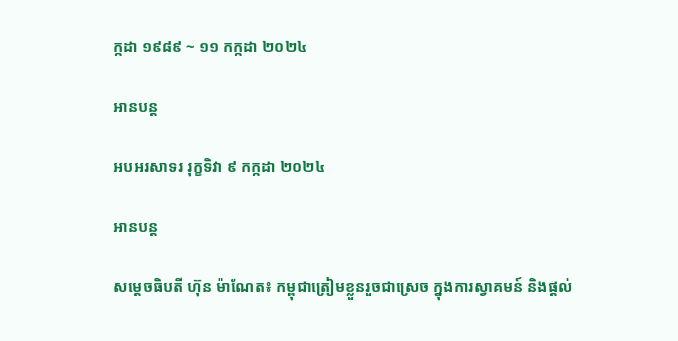ក្កដា ១៩៨៩ ~ ១១ កក្កដា ២០២៤

អានបន្ត

អបអរសាទរ រុក្ខទិវា ៩ កក្កដា ២០២៤

អានបន្ត

សម្តេចធិបតី ហ៊ុន ម៉ាណែត៖ កម្ពុជាត្រៀមខ្លួនរួចជាស្រេច ក្នុងការស្វាគមន៍ និងផ្តល់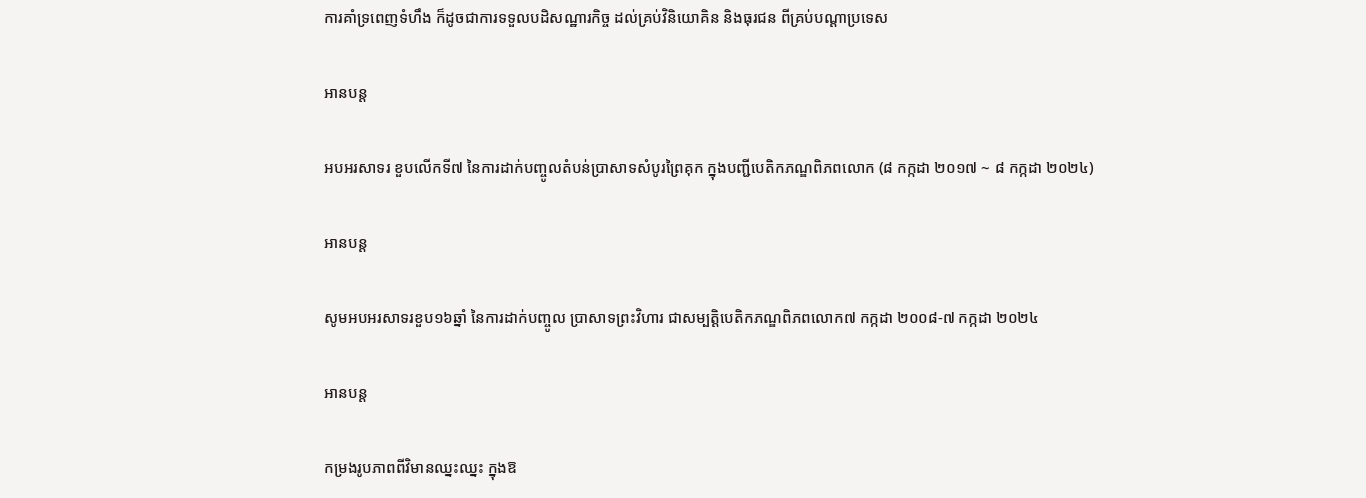ការគាំទ្រពេញទំហឹង ក៏ដូចជាការទទួលបដិសណ្ឋារកិច្ច ដល់គ្រប់វិនិយោគិន និងធុរជន ពីគ្រប់បណ្តាប្រទេស

អានបន្ត

អបអរសាទរ ខួបលើកទី៧ នៃការដាក់បញ្ចូលតំបន់ប្រាសាទសំបូរព្រៃគុក ក្នុងបញ្ជីបេតិកភណ្ឌពិភពលោក (៨ កក្កដា ២០១៧ ~ ៨ កក្កដា ២០២៤)

អានបន្ត

សូមអបអរសាទរខួប១៦ឆ្នាំ នៃការដាក់បញ្ចូល ប្រាសាទព្រះវិហារ ជាសម្បត្តិបេតិកភណ្ឌពិភពលោក៧ កក្កដា ២០០៨-៧ កក្កដា ២០២៤

អានបន្ត

កម្រងរូបភាពពីវិមានឈ្នះឈ្នះ ក្នុងឱ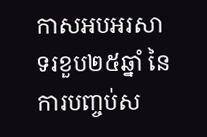កាសអបអរសាទរខួប២៥ឆ្នាំ នៃការបញ្ចប់ស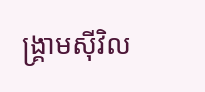ង្គ្រាមស៊ីវិល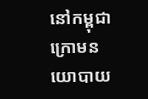នៅកម្ពុជា ក្រោមនយោបាយ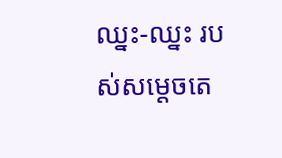ឈ្នះ-ឈ្នះ របស់សម្តេចតេ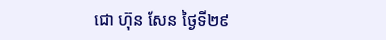ជោ ហ៊ុន សែន ថ្ងៃទី២៩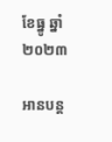ខែធ្នូ ឆ្នាំ២០២៣

អានបន្ត